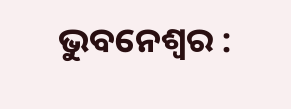ଭୁବନେଶ୍ୱର :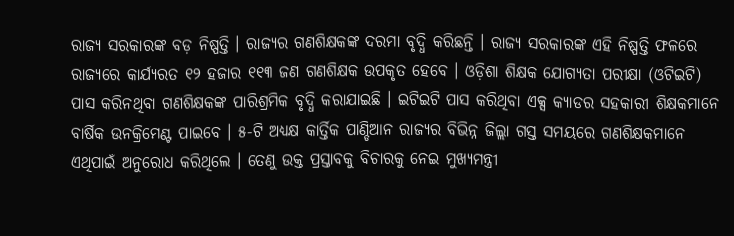ରାଜ୍ୟ ସରକାରଙ୍କ ବଡ଼ ନିଷ୍ପତ୍ତି । ରାଜ୍ୟର ଗଣଶିକ୍ଷକଙ୍କ ଦରମା ବୃଦ୍ଧି କରିଛନ୍ତି । ରାଜ୍ୟ ସରକାରଙ୍କ ଏହି ନିଷ୍ପତ୍ତି ଫଳରେ ରାଜ୍ୟରେ କାର୍ଯ୍ୟରତ ୧୨ ହଜାର ୧୧୩ ଜଣ ଗଣଶିକ୍ଷକ ଉପକୃତ ହେବେ । ଓଡ଼ିଶା ଶିକ୍ଷକ ଯୋଗ୍ୟତା ପରୀକ୍ଷା (ଓଟିଇଟି) ପାସ କରିନଥିବା ଗଣଶିକ୍ଷକଙ୍କ ପାରିଶ୍ରମିକ ବୃଦ୍ଧି କରାଯାଇଛି । ଇଟିଇଟି ପାସ କରିଥିବା ଏକ୍ସ କ୍ୟାଡର ସହକାରୀ ଶିକ୍ଷକମାନେ ବାର୍ଷିକ ଉନକ୍ରିମେଣ୍ଟ ପାଇବେ । ୫-ଟି ଅଧ୍ୟକ୍ଷ କାର୍ତ୍ତିକ ପାଣ୍ଡିଆନ ରାଜ୍ୟର ବିଭିନ୍ନ ଜିଲ୍ଲା ଗସ୍ତ ସମୟରେ ଗଣଶିକ୍ଷକମାନେ ଏଥିପାଇଁ ଅନୁରୋଧ କରିଥିଲେ । ତେଣୁ ଉକ୍ତ ପ୍ରସ୍ତାବକୁ ବିଚାରକୁ ନେଇ ମୁଖ୍ୟମନ୍ତ୍ରୀ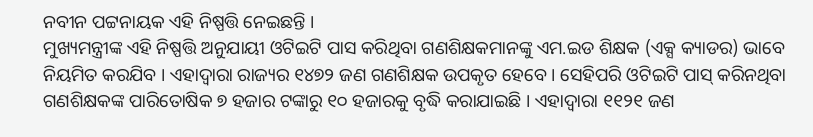ନବୀନ ପଟ୍ଟନାୟକ ଏହି ନିଷ୍ପତ୍ତି ନେଇଛନ୍ତି ।
ମୁଖ୍ୟମନ୍ତ୍ରୀଙ୍କ ଏହି ନିଷ୍ପତ୍ତି ଅନୁଯାୟୀ ଓଟିଇଟି ପାସ କରିଥିବା ଗଣଶିକ୍ଷକମାନଙ୍କୁ ଏମ.ଇଡ ଶିକ୍ଷକ (ଏକ୍ସ କ୍ୟାଡର) ଭାବେ ନିୟମିତ କରଯିବ । ଏହାଦ୍ୱାରା ରାଜ୍ୟର ୧୪୭୨ ଜଣ ଗଣଶିକ୍ଷକ ଉପକୃତ ହେବେ । ସେହିପରି ଓଟିଇଟି ପାସ୍ କରିନଥିବା ଗଣଶିକ୍ଷକଙ୍କ ପାରିତୋଷିକ ୭ ହଜାର ଟଙ୍କାରୁ ୧୦ ହଜାରକୁ ବୃଦ୍ଧି କରାଯାଇଛି । ଏହାଦ୍ୱାରା ୧୧୨୧ ଜଣ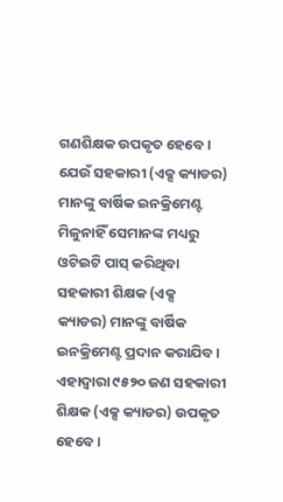ଗଣଶିକ୍ଷକ ଉପକୃତ ହେବେ । ଯେଉଁ ସହକାରୀ (ଏକ୍ସ କ୍ୟାଡର) ମାନଙ୍କୁ ବାର୍ଷିକ ଇନକ୍ରିମେଣ୍ଟ ମିଳୁନାହିଁ ସେମାନଙ୍କ ମଧ୍ୟରୁ ଓଟିଇଟି ପାସ୍ କରିଥିବା ସହକାରୀ ଶିକ୍ଷକ (ଏକ୍ସ କ୍ୟାଡର) ମାନଙ୍କୁ ବାର୍ଷିକ ଇନକ୍ରିମେଣ୍ଟ ପ୍ରଦାନ କରାଯିବ । ଏହାଦ୍ୱାରା ୯୫୨୦ ଜଣ ସହକାରୀ ଶିକ୍ଷକ (ଏକ୍ସ କ୍ୟାଡର) ଉପକୃତ ହେବେ ।